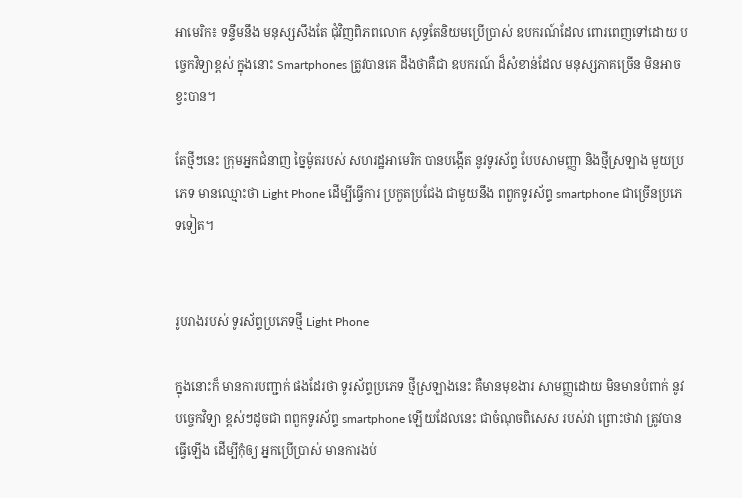អាមេរិក៖ ទន្ទឹមនឹង មនុស្សសឹងតែ ជុំវិញពិភពលោក សុទ្ធតែនិយមប្រើប្រាស់ ឧបករណ៍ដែល ពោរពេញទៅដោយ បច្ចេកវិទ្យាខ្ពស់ ក្នុងនោះ Smartphones ត្រូវបានគេ ដឹងថាគឺជា ឧបករណ៍ ដ៏សំខាន់ដែល មនុស្សភាគច្រើន មិនអាចខ្វះបាន។

តែថ្មីៗនេះ ក្រុមអ្នកជំនាញ ច្នៃម៉ូតរបស់ សហរដ្ឋអាមេរិក បានបង្កើត នូវទូរស័ព្ទ បែបសាមញ្ញា និងថ្មីស្រឡាង មួយប្រភេទ មានឈ្មោះថា Light Phone ដើម្បីធ្វើការ ប្រកួតប្រជែង ជាមួយនឹង ពពួកទូរស័ព្ទ smartphone ជាច្រើនប្រភេទទៀត។


រូបរាងរបស់ ទូរស័ព្ទប្រភេទថ្មី Light Phone

ក្នុងនោះក៏ មានការបញ្ជាក់ ផងដែរថា ទូរស័ព្ទប្រភេទ ថ្មីស្រឡាងនេះ គឺមានមុខងារ សាមញ្ញដោយ មិនមានបំពាក់ នូវបច្ចេកវិទ្យា ខ្ពស់ៗដូចជា ពពួកទូរស័ព្ទ smartphone ឡើយដែលនេះ ជាចំណុចពិសេស របស់វា ព្រោះថាវា ត្រូវបានធ្វើឡើង ដើម្បីកុំឲ្យ អ្នកប្រើប្រាស់ មានការងប់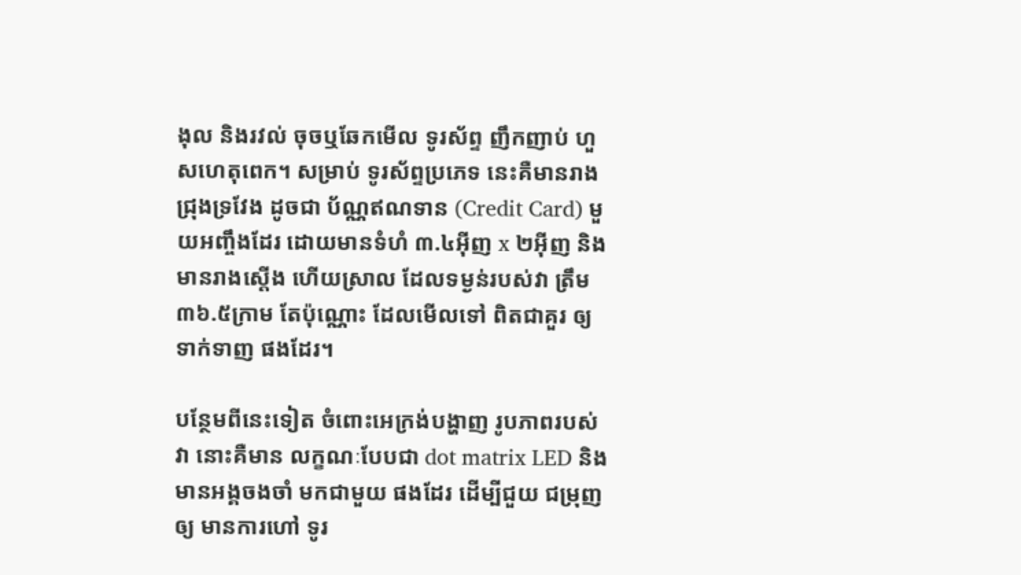ងុល និងរវល់ ចុចឬឆែកមើល ទូរស័ព្ទ ញឹកញាប់ ហួសហេតុពេក។ សម្រាប់ ទូរស័ព្ទប្រភេទ នេះគឺមានរាង ជ្រុងទ្រវែង ដូចជា ប័ណ្ណឥណទាន (Credit Card) មួយអញ្ចឹងដែរ ដោយមានទំហំ ៣.៤អ៊ីញ x ២អ៊ីញ និងមានរាងស្តើង ហើយស្រាល ដែលទម្ងន់របស់វា ត្រឹម៣៦.៥ក្រាម តែប៉ុណ្ណោះ ដែលមើលទៅ ពិតជាគួរ ឲ្យទាក់ទាញ ផងដែរ។

បន្ថែមពីនេះទៀត ចំពោះអេក្រង់បង្ហាញ រូបភាពរបស់វា នោះគឺមាន លក្ខណៈបែបជា dot matrix LED និងមានអង្គចងចាំ មកជាមួយ ផងដែរ ដើម្បីជួយ ជម្រុញឲ្យ មានការហៅ ទូរ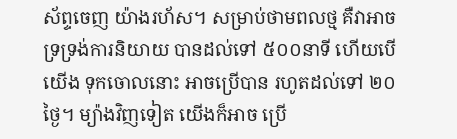ស័ព្ទចេញ យ៉ាងរហ័ស។ សម្រាប់ថាមពលថ្ម គឺវាអាច ទ្រទ្រង់ការនិយាយ បានដល់ទៅ ៥០០នាទី ហើយបើយើង ទុកចោលនោះ អាចប្រើបាន រហូតដល់ទៅ ២០ថ្ងៃ។ ម្យ៉ាងវិញទៀត យើងក៏អាច ប្រើ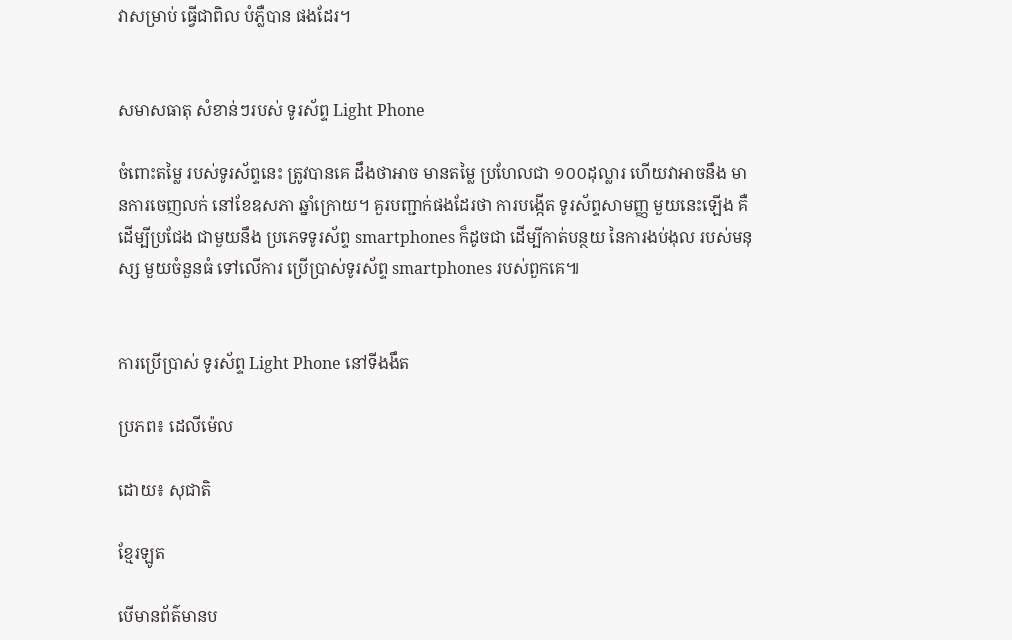វាសម្រាប់ ធ្វើជាពិល បំភ្លឺបាន ផងដែរ។


សមាសធាតុ សំខាន់ៗរបស់ ទូរស័ព្ទ Light Phone

ចំពោះតម្លៃ របស់ទូរស័ព្ទនេះ ត្រូវបានគេ ដឹងថាអាច មានតម្លៃ ប្រហែលជា ១០០ដុល្លារ ហើយវាអាចនឹង មានការចេញលក់ នៅខែឧសភា ឆ្នាំក្រោយ។ គួរបញ្ជាក់ផងដែរថា ការបង្កើត ទូរស័ព្ទសាមញ្ញ មួយនេះឡើង គឺដើម្បីប្រជែង ជាមួយនឹង ប្រភេទទូរស័ព្ទ smartphones ក៏ដូចជា ដើម្បីកាត់បន្ថយ នៃការងប់ងុល របស់មនុស្ស មួយចំនួនធំ ទៅលើការ ប្រើប្រាស់ទូរស័ព្ទ smartphones របស់ពួកគេ៕


ការប្រើប្រាស់ ទូរស័ព្ទ Light Phone នៅទីងងឹត

ប្រភព៖ ដេលីម៉េល

ដោយ៖ សុជាតិ

ខ្មែរឡូត

បើមានព័ត៌មានប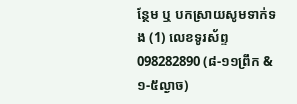ន្ថែម ឬ បកស្រាយសូមទាក់ទង (1) លេខទូរស័ព្ទ 098282890 (៨-១១ព្រឹក & ១-៥ល្ងាច)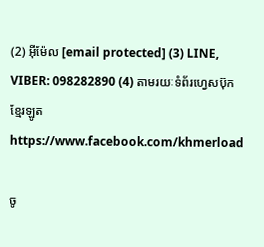(2) អ៊ីម៉ែល [email protected] (3) LINE, VIBER: 098282890 (4) តាមរយៈទំព័រហ្វេសប៊ុកខ្មែរឡូត https://www.facebook.com/khmerload

ចូ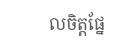លចិត្តផ្នែ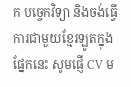ក បច្ចេកវិទ្យា និងចង់ធ្វើការជាមួយខ្មែរឡូតក្នុងផ្នែកនេះ សូមផ្ញើ CV ម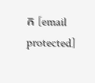ក [email protected]